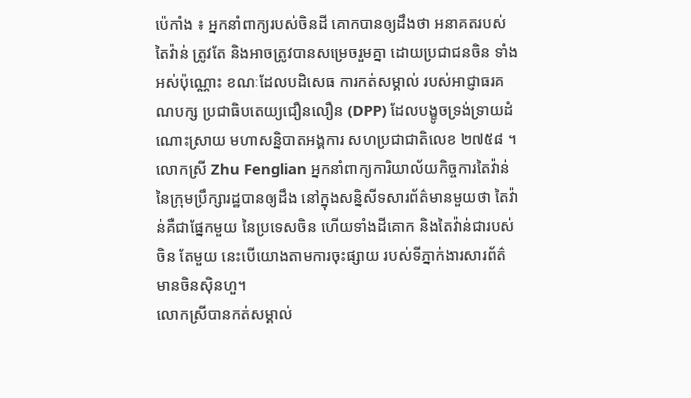ប៉េកាំង ៖ អ្នកនាំពាក្យរបស់ចិនដី គោកបានឲ្យដឹងថា អនាគតរបស់តៃវ៉ាន់ ត្រូវតែ និងអាចត្រូវបានសម្រេចរួមគ្នា ដោយប្រជាជនចិន ទាំងអស់ប៉ុណ្ណោះ ខណៈដែលបដិសេធ ការកត់សម្គាល់ របស់អាជ្ញាធរគណបក្ស ប្រជាធិបតេយ្យជឿនលឿន (DPP) ដែលបង្ខូចទ្រង់ទ្រាយដំណោះស្រាយ មហាសន្និបាតអង្គការ សហប្រជាជាតិលេខ ២៧៥៨ ។
លោកស្រី Zhu Fenglian អ្នកនាំពាក្យការិយាល័យកិច្ចការតៃវ៉ាន់ នៃក្រុមប្រឹក្សារដ្ឋបានឲ្យដឹង នៅក្នុងសន្និសីទសារព័ត៌មានមួយថា តៃវ៉ាន់គឺជាផ្នែកមួយ នៃប្រទេសចិន ហើយទាំងដីគោក និងតៃវ៉ាន់ជារបស់ចិន តែមួយ នេះបើយោងតាមការចុះផ្សាយ របស់ទីភ្នាក់ងារសារព័ត៌មានចិនស៊ិនហួ។
លោកស្រីបានកត់សម្គាល់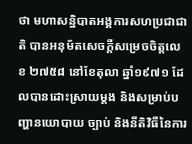ថា មហាសន្និបាតអង្គការសហប្រជាជាតិ បានអនុម័តសេចក្តីសម្រេចចិត្តលេខ ២៧៥៨ នៅខែតុលា ឆ្នាំ១៩៧១ ដែលបានដោះស្រាយម្តង និងសម្រាប់បញ្ហានយោបាយ ច្បាប់ និងនីតិវិធីនៃការ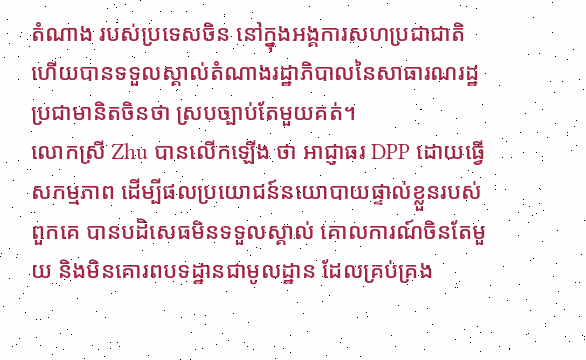តំណាង របស់ប្រទេសចិន នៅក្នុងអង្គការសហប្រជាជាតិ ហើយបានទទួលស្គាល់តំណាងរដ្ឋាភិបាលនៃសាធារណរដ្ឋប្រជាមានិតចិនថា ស្របច្បាប់តែមួយគត់។
លោកស្រី Zhu បានលើកឡើង ថា អាជ្ញាធរ DPP ដោយធ្វើសកម្មភាព ដើម្បីផលប្រយោជន៍នយោបាយផ្ទាល់ខ្លួនរបស់ពួកគេ បានបដិសេធមិនទទួលស្គាល់ គោលការណ៍ចិនតែមួយ និងមិនគោរពបទដ្ឋានជាមូលដ្ឋាន ដែលគ្រប់គ្រង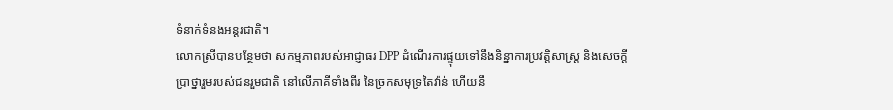ទំនាក់ទំនងអន្តរជាតិ។
លោកស្រីបានបន្ថែមថា សកម្មភាពរបស់អាជ្ញាធរ DPP ដំណើរការផ្ទុយទៅនឹងនិន្នាការប្រវត្តិសាស្ត្រ និងសេចក្តីប្រាថ្នារួមរបស់ជនរួមជាតិ នៅលើភាគីទាំងពីរ នៃច្រកសមុទ្រតៃវ៉ាន់ ហើយនឹ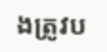ងត្រូវប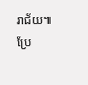រាជ័យ៕
ប្រែ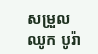សម្រួល ឈូក បូរ៉ា